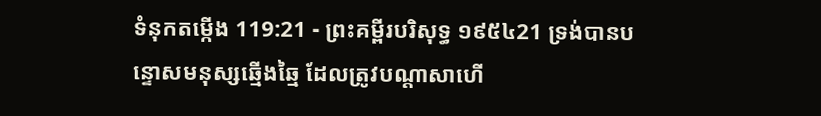ទំនុកតម្កើង 119:21 - ព្រះគម្ពីរបរិសុទ្ធ ១៩៥៤21 ទ្រង់បានបន្ទោសមនុស្សឆ្មើងឆ្មៃ ដែលត្រូវបណ្តាសាហើ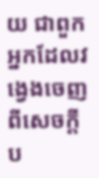យ ជាពួកអ្នកដែលវង្វេងចេញពីសេចក្ដីប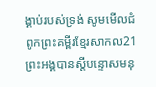ង្គាប់របស់ទ្រង់ សូមមើលជំពូកព្រះគម្ពីរខ្មែរសាកល21 ព្រះអង្គបានស្ដីបន្ទោសមនុ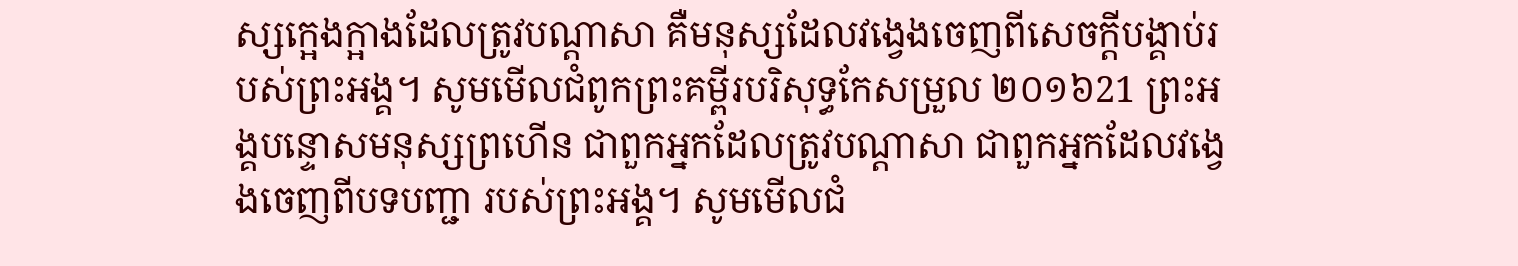ស្សក្អេងក្អាងដែលត្រូវបណ្ដាសា គឺមនុស្សដែលវង្វេងចេញពីសេចក្ដីបង្គាប់របស់ព្រះអង្គ។ សូមមើលជំពូកព្រះគម្ពីរបរិសុទ្ធកែសម្រួល ២០១៦21 ព្រះអង្គបន្ទោសមនុស្សព្រហើន ជាពួកអ្នកដែលត្រូវបណ្ដាសា ជាពួកអ្នកដែលវង្វេងចេញពីបទបញ្ជា របស់ព្រះអង្គ។ សូមមើលជំ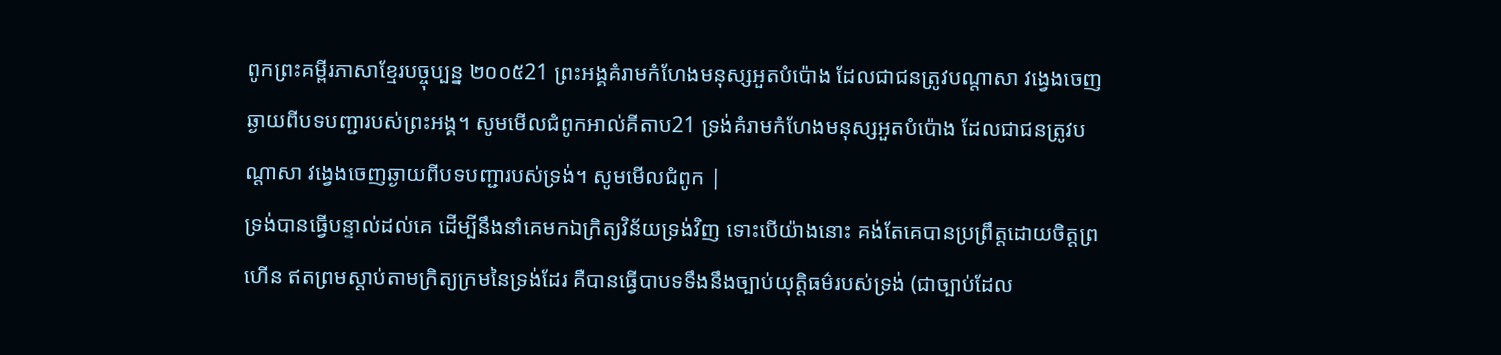ពូកព្រះគម្ពីរភាសាខ្មែរបច្ចុប្បន្ន ២០០៥21 ព្រះអង្គគំរាមកំហែងមនុស្សអួតបំប៉ោង ដែលជាជនត្រូវបណ្ដាសា វង្វេងចេញឆ្ងាយពីបទបញ្ជារបស់ព្រះអង្គ។ សូមមើលជំពូកអាល់គីតាប21 ទ្រង់គំរាមកំហែងមនុស្សអួតបំប៉ោង ដែលជាជនត្រូវបណ្ដាសា វង្វេងចេញឆ្ងាយពីបទបញ្ជារបស់ទ្រង់។ សូមមើលជំពូក |
ទ្រង់បានធ្វើបន្ទាល់ដល់គេ ដើម្បីនឹងនាំគេមកឯក្រិត្យវិន័យទ្រង់វិញ ទោះបើយ៉ាងនោះ គង់តែគេបានប្រព្រឹត្តដោយចិត្តព្រហើន ឥតព្រមស្តាប់តាមក្រិត្យក្រមនៃទ្រង់ដែរ គឺបានធ្វើបាបទទឹងនឹងច្បាប់យុត្តិធម៌របស់ទ្រង់ (ជាច្បាប់ដែល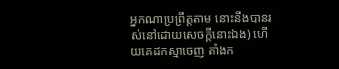អ្នកណាប្រព្រឹត្តតាម នោះនឹងបានរស់នៅដោយសេចក្ដីនោះឯង) ហើយគេដកស្មាចេញ តាំងក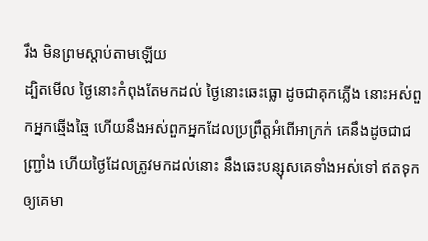រឹង មិនព្រមស្តាប់តាមឡើយ
ដ្បិតមើល ថ្ងៃនោះកំពុងតែមកដល់ ថ្ងៃនោះឆេះធ្លោ ដូចជាគុកភ្លើង នោះអស់ពួកអ្នកឆ្មើងឆ្មៃ ហើយនឹងអស់ពួកអ្នកដែលប្រព្រឹត្តអំពើអាក្រក់ គេនឹងដូចជាជញ្ជ្រាំង ហើយថ្ងៃដែលត្រូវមកដល់នោះ នឹងឆេះបន្សុសគេទាំងអស់ទៅ ឥតទុកឲ្យគេមា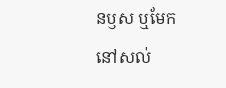នឫស ឬមែកនៅសល់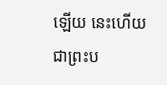ឡើយ នេះហើយ ជាព្រះប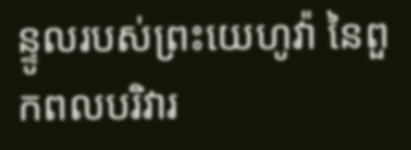ន្ទូលរបស់ព្រះយេហូវ៉ា នៃពួកពលបរិវារ